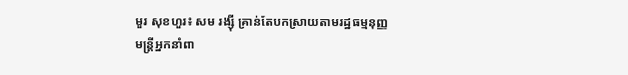មួរ សុខហួរ៖ សម រង្ស៊ី គ្រាន់តែបកស្រាយតាមរដ្ឋធម្មនុញ្ញ
មន្រ្តីអ្នកនាំពា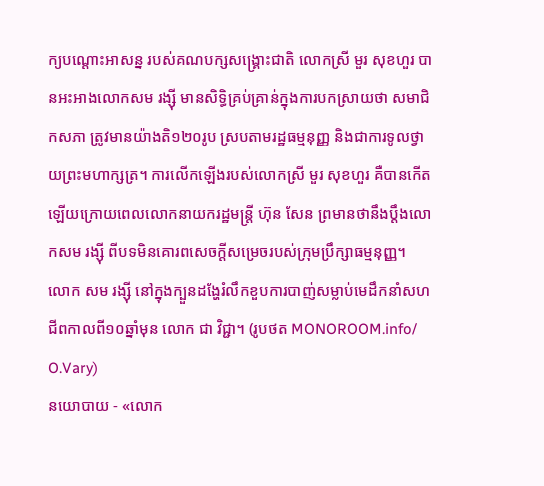ក្យបណ្តោះអាសន្ន របស់គណបក្សសង្រ្គោះជាតិ លោកស្រី មួរ សុខហួរ បានអះអាងលោកសម រង្ស៊ី មានសិទ្ធិគ្រប់គ្រាន់ក្នុងការបកស្រាយថា សមាជិកសភា ត្រូវមានយ៉ាងតិ១២០រូប ស្របតាមរដ្ឋធម្មនុញ្ញ និងជាការទូលថ្វាយព្រះមហាក្សត្រ។ ការលើកឡើងរបស់លោកស្រី មួរ សុខហួរ គឺបានកើតឡើយក្រោយពេលលោកនាយករដ្ឋមន្រ្តី ហ៊ុន សែន ព្រមានថានឹងប្តឹងលោកសម រង្ស៊ី ពីបទមិនគោរពសេចក្តីសម្រេចរបស់ក្រុមប្រឹក្សាធម្មនុញ្ញ។
លោក សម រង្ស៊ី នៅក្នុងក្បួនដង្ហែរំលឹកខួបការបាញ់សម្លាប់មេដឹកនាំសហជីពកាលពី១០ឆ្នាំមុន លោក ជា វិជ្ជា។ (រូបថត MONOROOM.info/ O.Vary)
នយោបាយ - «លោក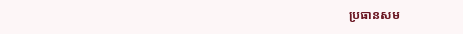ប្រធានសម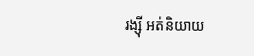រង្ស៊ី អត់និយាយ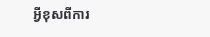អ្វីខុសពីការ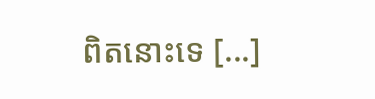ពិតនោះទេ [...]